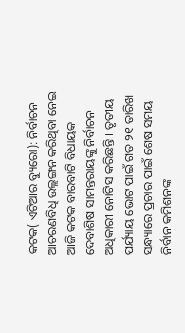କଟକ( ଏଟିଆର ବ୍ୟୁରୋ): ନିର୍ବାଚନ ଆଚରଣବିଧି ଉଲ୍ଲଙ୍ଗନ କରିଥିବା ନେଇ ଆଜି କଟକ ବାରବାଟି ବିଧାୟକ ଦେବାଶିଷ ସାମନ୍ତରାୟଙ୍କୁ ନିର୍ବାଚନ ଅଧିକାରୀ ନୋଟିସ କରିଛନ୍ତି । ତୃତୀୟ ପର୍ଯ୍ୟାୟ ଭୋଟ ପାଇଁ ଗତ ୨୧ ତାରିଖ ସନ୍ଧ୍ୟାରେ ପ୍ରଚାର ପାଇଁ ଶେଷ ସମୟ ନିର୍ବାନ କମିଶନଙ୍କ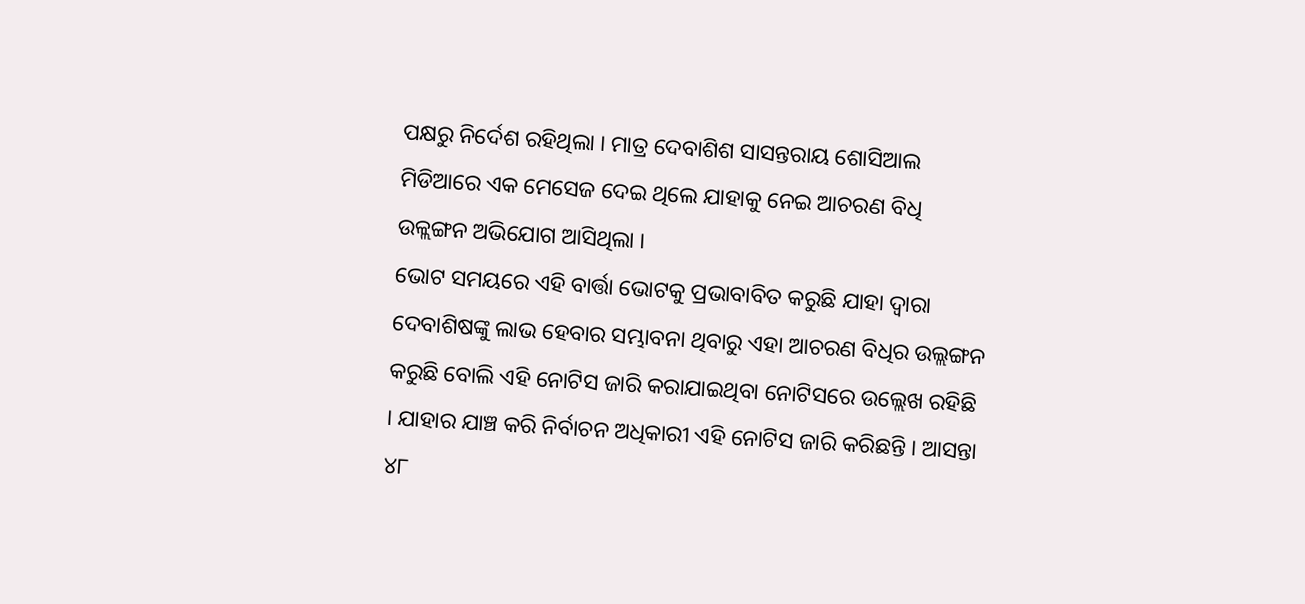ପକ୍ଷରୁ ନିର୍ଦେଶ ରହିଥିଲା । ମାତ୍ର ଦେବାଶିଶ ସାସନ୍ତରାୟ ଶୋସିଆଲ ମିଡିଆରେ ଏକ ମେସେଜ ଦେଇ ଥିଲେ ଯାହାକୁ ନେଇ ଆଚରଣ ବିଧି ଉଳ୍ଲଙ୍ଗନ ଅଭିଯୋଗ ଆସିଥିଲା ।
ଭୋଟ ସମୟରେ ଏହି ବାର୍ତ୍ତା ଭୋଟକୁ ପ୍ରଭାବାବିତ କରୁଛି ଯାହା ଦ୍ୱାରା ଦେବାଶିଷଙ୍କୁ ଲାଭ ହେବାର ସମ୍ଭାବନା ଥିବାରୁ ଏହା ଆଚରଣ ବିଧିର ଉଲ୍ଲଙ୍ଗନ କରୁଛି ବୋଲି ଏହି ନୋଟିସ ଜାରି କରାଯାଇଥିବା ନୋଟିସରେ ଉଲ୍ଲେଖ ରହିଛି । ଯାହାର ଯାଞ୍ଚ କରି ନିର୍ବାଚନ ଅଧିକାରୀ ଏହି ନୋଟିସ ଜାରି କରିଛନ୍ତି । ଆସନ୍ତା ୪୮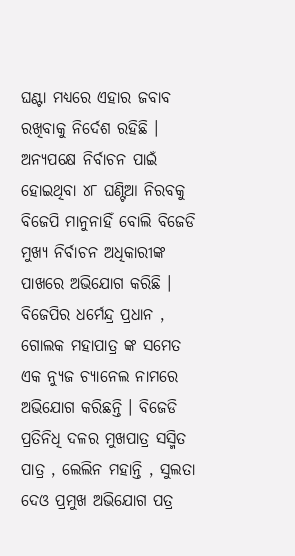ଘଣ୍ଟା ମଧ୍ୟରେ ଏହାର ଜବାବ ରଖିବାକୁ ନିର୍ଦେଶ ରହିଛି । ଅନ୍ୟପକ୍ଷେ ନିର୍ବାଚନ ପାଇଁ ହୋଇଥିବା ୪୮ ଘଣ୍ଟିଆ ନିରବକୁ ବିଜେପି ମାନୁନାହିଁ ବୋଲି ବିଜେଡି ମୁଖ୍ୟ ନିର୍ବାଚନ ଅଧିକାରୀଙ୍କ ପାଖରେ ଅଭିଯୋଗ କରିଛି । ବିଜେପିର ଧର୍ମେନ୍ଦ୍ର ପ୍ରଧାନ , ଗୋଲକ ମହାପାତ୍ର ଙ୍କ ସମେତ ଏକ ନ୍ୟୁଜ ଚ୍ୟାନେଲ ନାମରେ ଅଭିଯୋଗ କରିଛନ୍ତି । ବିଜେଡି ପ୍ରତିନିଧି ଦଳର ମୁଖପାତ୍ର ସସ୍ମିତ ପାତ୍ର , ଲେଲିନ ମହାନ୍ତି , ସୁଲତା ଦେଓ ପ୍ରମୁଖ ଅଭିଯୋଗ ପତ୍ର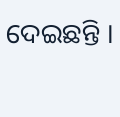ଦେଇଛନ୍ତି ।